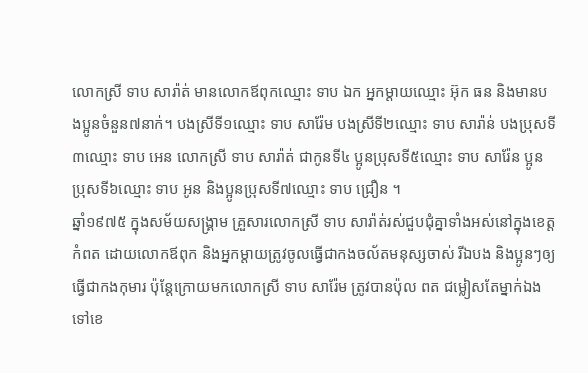លោកស្រី ទាប សារ៉ាត់ មានលោកឪពុកឈ្មោះ ទាប ឯក អ្នកម្ដាយឈ្មោះ អ៊ុក ធន និងមានបងប្អូនចំនួន៧នាក់។ បងស្រីទី១ឈ្មោះ ទាប សារ៉ែម បងស្រីទី២ឈ្មោះ ទាប សារ៉ាន់ បងប្រុសទី៣ឈ្មោះ ទាប អេន លោកស្រី ទាប សារ៉ាត់ ជាកូនទី៤ ប្អូនប្រុសទី៥ឈ្មោះ ទាប សារ៉ែន ប្អូនប្រុសទី៦ឈ្មោះ ទាប អូន និងប្អូនប្រុសទី៧ឈ្មោះ ទាប ជ្រឿន ។
ឆ្នាំ១៩៧៥ ក្នុងសម័យសង្គ្រាម គ្រួសារលោកស្រី ទាប សារ៉ាត់រស់ជួបជុំគ្នាទាំងអស់នៅក្នុងខេត្តកំពត ដោយលោកឪពុក និងអ្នកម្ដាយត្រូវចូលធ្វើជាកងចល័តមនុស្សចាស់ រីឯបង និងប្អូនៗឲ្យធ្វើជាកងកុមារ ប៉ុន្តែក្រោយមកលោកស្រី ទាប សារ៉ែម ត្រូវបានប៉ុល ពត ជម្លៀសតែម្នាក់ឯងទៅខេ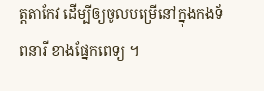ត្តតាកែវ ដើម្បីឲ្យចូលបម្រើនៅក្នុងកងទ័ពនារី ខាងផ្នែកពេទ្យ ។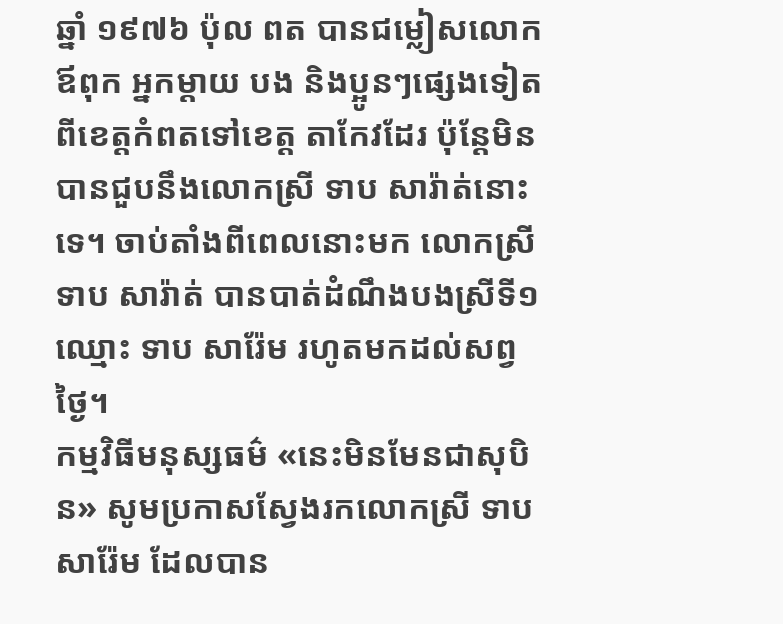ឆ្នាំ ១៩៧៦ ប៉ុល ពត បានជម្លៀសលោកឪពុក អ្នកម្ដាយ បង និងប្អូនៗផ្សេងទៀតពីខេត្តកំពតទៅខេត្ត តាកែវដែរ ប៉ុន្តែមិនបានជួបនឹងលោកស្រី ទាប សារ៉ាត់នោះទេ។ ចាប់តាំងពីពេលនោះមក លោកស្រី ទាប សារ៉ាត់ បានបាត់ដំណឹងបងស្រីទី១ឈ្មោះ ទាប សារ៉ែម រហូតមកដល់សព្វថ្ងៃ។
កម្មវិធីមនុស្សធម៌ «នេះមិនមែនជាសុបិន» សូមប្រកាសស្វែងរកលោកស្រី ទាប សារ៉ែម ដែលបាន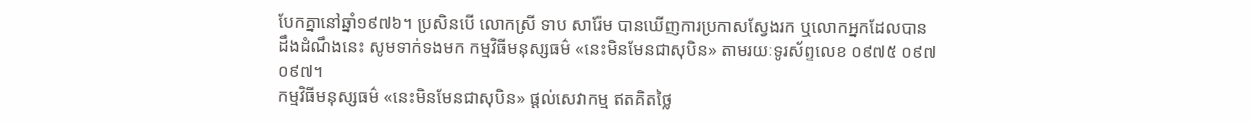បែកគ្នានៅឆ្នាំ១៩៧៦។ ប្រសិនបើ លោកស្រី ទាប សារ៉ែម បានឃើញការប្រកាសស្វែងរក ឬលោកអ្នកដែលបានដឹងដំណឹងនេះ សូមទាក់ទងមក កម្មវិធីមនុស្សធម៌ «នេះមិនមែនជាសុបិន» តាមរយៈទូរស័ព្ទលេខ ០៩៧៥ ០៩៧ ០៩៧។
កម្មវិធីមនុស្សធម៌ «នេះមិនមែនជាសុបិន» ផ្ដល់សេវាកម្ម ឥតគិតថ្លៃ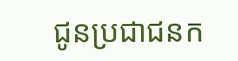ជូនប្រជាជនក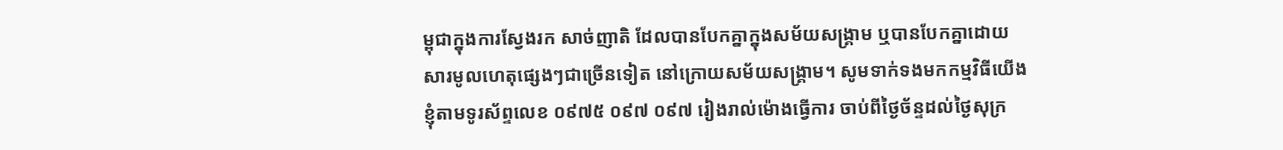ម្ពុជាក្នុងការស្វែងរក សាច់ញាតិ ដែលបានបែកគ្នាក្នុងសម័យសង្គ្រាម ឬបានបែកគ្នាដោយសារមូលហេតុផ្សេងៗជាច្រើនទៀត នៅក្រោយសម័យសង្គ្រាម។ សូមទាក់ទងមកកម្មវិធីយើងខ្ញុំតាមទូរស័ព្ទលេខ ០៩៧៥ ០៩៧ ០៩៧ រៀងរាល់ម៉ោងធ្វើការ ចាប់ពីថ្ងៃច័ន្ទដល់ថ្ងៃសុក្រ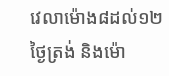វេលាម៉ោង៨ដល់១២ថ្ងៃត្រង់ និងម៉ោ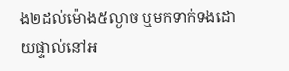ង២ដល់ម៉ោង៥ល្ងាច ឬមកទាក់ទងដោយផ្ទាល់នៅអ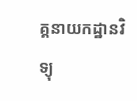គ្គនាយកដ្ឋានវិទ្យុ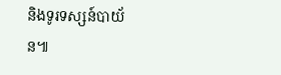និងទូរទស្សន៍បាយ័ន៕